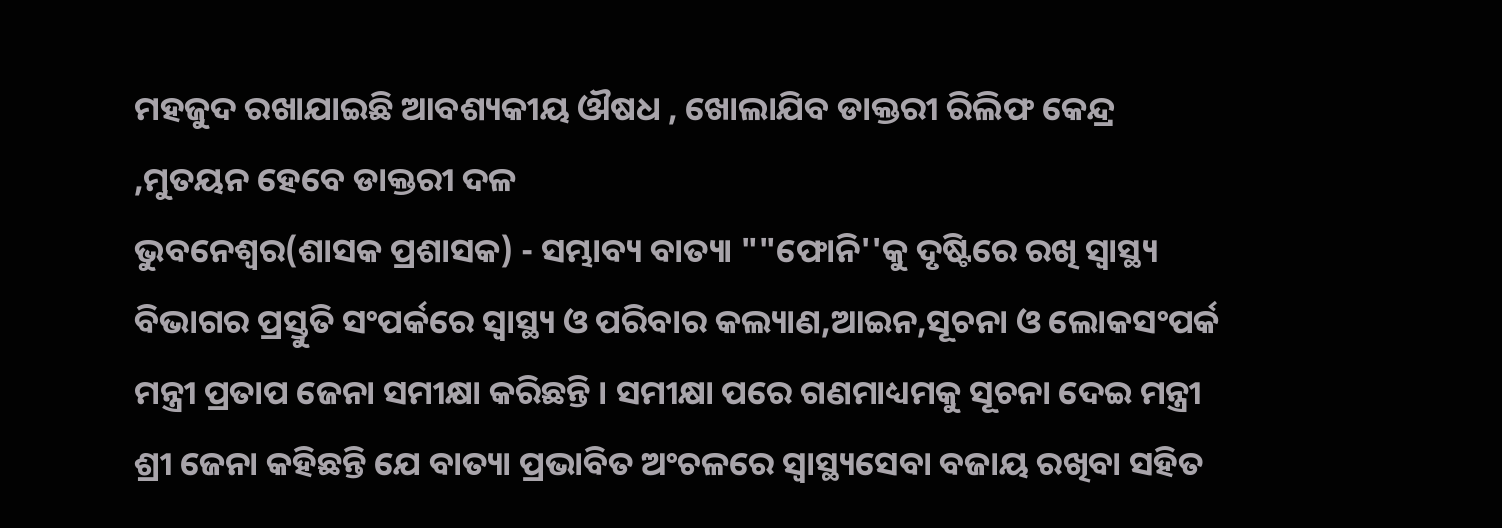ମହଜୁଦ ରଖାଯାଇଛି ଆବଶ୍ୟକୀୟ ଔଷଧ , ଖୋଲାଯିବ ଡାକ୍ତରୀ ରିଲିଫ କେନ୍ଦ୍ର ,ମୁତୟନ ହେବେ ଡାକ୍ତରୀ ଦଳ
ଭୁବନେଶ୍ୱର(ଶାସକ ପ୍ରଶାସକ) - ସମ୍ଭାବ୍ୟ ବାତ୍ୟା ""ଫୋନି''କୁ ଦୃଷ୍ଟିରେ ରଖି ସ୍ୱାସ୍ଥ୍ୟ ବିଭାଗର ପ୍ରସ୍ତୁତି ସଂପର୍କରେ ସ୍ୱାସ୍ଥ୍ୟ ଓ ପରିବାର କଲ୍ୟାଣ,ଆଇନ,ସୂଚନା ଓ ଲୋକସଂପର୍କ ମନ୍ତ୍ରୀ ପ୍ରତାପ ଜେନା ସମୀକ୍ଷା କରିଛନ୍ତି । ସମୀକ୍ଷା ପରେ ଗଣମାଧ୍ୟମକୁ ସୂଚନା ଦେଇ ମନ୍ତ୍ରୀ ଶ୍ରୀ ଜେନା କହିଛନ୍ତି ଯେ ବାତ୍ୟା ପ୍ରଭାବିତ ଅଂଚଳରେ ସ୍ୱାସ୍ଥ୍ୟସେବା ବଜାୟ ରଖିବା ସହିତ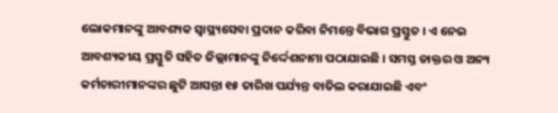ଲୋକମାନଙ୍କୁ ଆବଶ୍ୟକ ସ୍ୱାସ୍ଥ୍ୟସେବା ପ୍ରଦାନ କରିବା ନିମନ୍ତେ ବିଭାଗ ପ୍ରସ୍ତୁତ । ଏ ନେଇ ଆବଶ୍ୟକୀୟ ପ୍ରସ୍ତୁତି ସହିତ ଜିଲ୍ଲାମାନଙ୍କୁ ନିର୍ଦ୍ଦେଶନାମା ପଠାଯାଇଛି । ସମସ୍ତ ଡାକ୍ତର ଓ ଅନ୍ୟ କର୍ମଚାରୀମାନଙ୍କର ଛୁଟି ଆସନ୍ତା ୧୫ ତାରିଖ ପର୍ଯ୍ୟନ୍ତ ବାତିଲ କରାଯାଇଛି ଏବଂ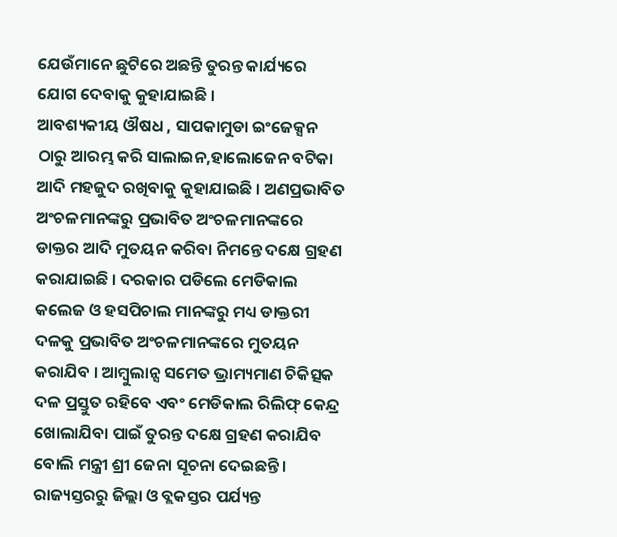ଯେଉଁମାନେ ଛୁଟିରେ ଅଛନ୍ତି ତୁରନ୍ତ କାର୍ଯ୍ୟରେ ଯୋଗ ଦେବାକୁ କୁହାଯାଇଛି ।
ଆବଶ୍ୟକୀୟ ଔଷଧ , ସାପକାମୁଡା ଇଂଜେକ୍ସନ ଠାରୁ ଆରମ୍ଭ କରି ସାଲାଇନ,ହାଲୋଜେନ ବଟିକା ଆଦି ମହଜୁଦ ରଖିବାକୁ କୁହାଯାଇଛି । ଅଣପ୍ରଭାବିତ ଅଂଚଳମାନଙ୍କରୁ ପ୍ରଭାବିତ ଅଂଚଳମାନଙ୍କରେ ଡାକ୍ତର ଆଦି ମୁତୟନ କରିବା ନିମନ୍ତେ ଦକ୍ଷେ ଗ୍ରହଣ କରାଯାଇଛି । ଦରକାର ପଡିଲେ ମେଡିକାଲ କଲେଜ ଓ ହସପିଚାଲ ମାନଙ୍କରୁ ମଧ୍ୟ ଡାକ୍ତରୀ ଦଳକୁ ପ୍ରଭାବିତ ଅଂଚଳମାନଙ୍କରେ ମୁତୟନ କରାଯିବ । ଆମ୍ବୁଲାନ୍ସ ସମେତ ଭ୍ରାମ୍ୟମାଣ ଚିକିତ୍ସକ ଦଳ ପ୍ରସ୍ତୁତ ରହିବେ ଏବଂ ମେଡିକାଲ ରିଲିଫ୍ କେନ୍ଦ୍ର ଖୋଲାଯିବା ପାଇଁ ତୁରନ୍ତ ଦକ୍ଷେ ଗ୍ରହଣ କରାଯିବ ବୋଲି ମନ୍ତ୍ରୀ ଶ୍ରୀ ଜେନା ସୂଚନା ଦେଇଛନ୍ତି ।
ରାଜ୍ୟସ୍ତରରୁ ଜିଲ୍ଲା ଓ ବ୍ଲକସ୍ତର ପର୍ଯ୍ୟନ୍ତ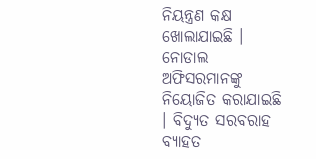ନିୟନ୍ତ୍ରଣ କକ୍ଷ ଖୋଲାଯାଇଛି । ନୋଡାଲ ଅଫିସରମାନଙ୍କୁ ନିୟୋଜିତ କରାଯାଇଛି । ବିଦ୍ୟୁତ ସରବରାହ ବ୍ୟାହତ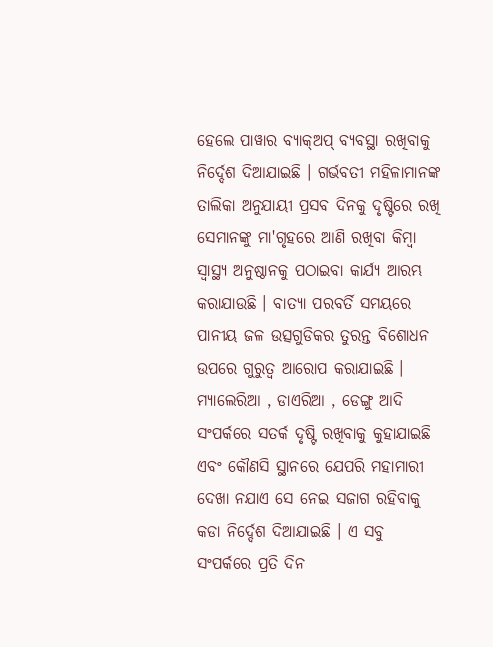ହେଲେ ପାୱାର ବ୍ୟାକ୍ଅପ୍ ବ୍ୟବସ୍ଥା ରଖିବାକୁ ନିର୍ଦ୍ଦେଶ ଦିଆଯାଇଛି । ଗର୍ଭବତୀ ମହିଳାମାନଙ୍କ ତାଲିକା ଅନୁଯାୟୀ ପ୍ରସବ ଦିନକୁ ଦୃଷ୍ଟିରେ ରଖି ସେମାନଙ୍କୁ ମା'ଗୃହରେ ଆଣି ରଖିବା କିମ୍ବା ସ୍ୱାସ୍ଥ୍ୟ ଅନୁଷ୍ଠାନକୁ ପଠାଇବା କାର୍ଯ୍ୟ ଆରମ୍ଭ କରାଯାଉଛି । ବାତ୍ୟା ପରବର୍ତି ସମୟରେ ପାନୀୟ ଜଳ ଉତ୍ସଗୁଡିକର ତୁରନ୍ତ ବିଶୋଧନ ଉପରେ ଗୁରୁତ୍ୱ ଆରୋପ କରାଯାଇଛି । ମ୍ୟାଲେରିଆ , ଡାଏରିଆ , ଡେଙ୍ଗୁ ଆଦି ସଂପର୍କରେ ସତର୍କ ଦୃଷ୍ଟି ରଖିବାକୁ କୁହାଯାଇଛି ଏବଂ କୌଣସି ସ୍ଥାନରେ ଯେପରି ମହାମାରୀ ଦେଖା ନଯାଏ ସେ ନେଇ ସଜାଗ ରହିବାକୁ କଡା ନିର୍ଦ୍ଦେଶ ଦିଆଯାଇଛି । ଏ ସବୁ ସଂପର୍କରେ ପ୍ରତି ଦିନ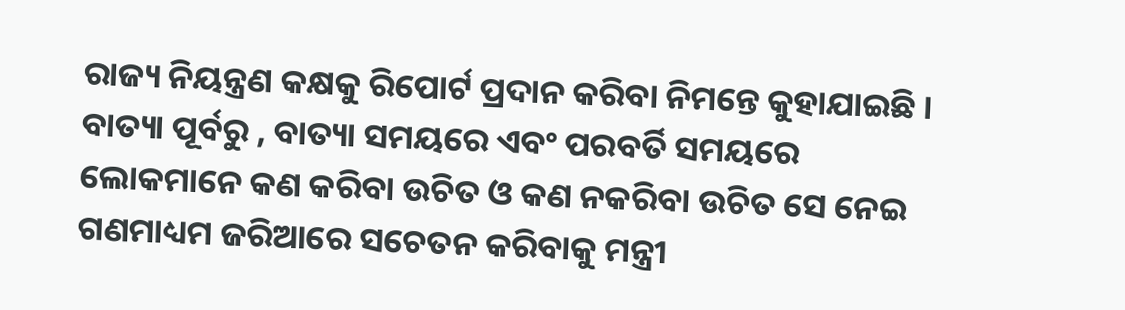ରାଜ୍ୟ ନିୟନ୍ତ୍ରଣ କକ୍ଷକୁ ରିପୋର୍ଟ ପ୍ରଦାନ କରିବା ନିମନ୍ତେ କୁହାଯାଇଛି ।
ବାତ୍ୟା ପୂର୍ବରୁ , ବାତ୍ୟା ସମୟରେ ଏବଂ ପରବର୍ତି ସମୟରେ ଲୋକମାନେ କଣ କରିବା ଉଚିତ ଓ କଣ ନକରିବା ଉଚିତ ସେ ନେଇ ଗଣମାଧ୍ୟମ ଜରିଆରେ ସଚେତନ କରିବାକୁ ମନ୍ତ୍ରୀ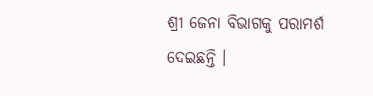ଶ୍ରୀ ଜେନା ବିଭାଗକୁ ପରାମର୍ଶ ଦେଇଛନ୍ତି ।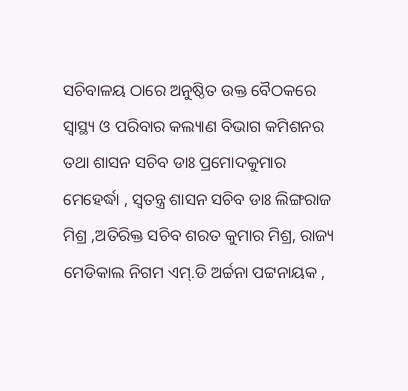ସଚିବାଳୟ ଠାରେ ଅନୁଷ୍ଠିତ ଉକ୍ତ ବୈଠକରେ ସ୍ୱାସ୍ଥ୍ୟ ଓ ପରିବାର କଲ୍ୟାଣ ବିଭାଗ କମିଶନର ତଥା ଶାସନ ସଚିବ ଡାଃ ପ୍ରମୋଦକୁମାର ମେହେର୍ଦ୍ଧା , ସ୍ୱତନ୍ତ୍ର ଶାସନ ସଚିବ ଡାଃ ଲିଙ୍ଗରାଜ ମିଶ୍ର ,ଅତିରିକ୍ତ ସଚିବ ଶରତ କୁମାର ମିଶ୍ର, ରାଜ୍ୟ ମେଡିକାଲ ନିଗମ ଏମ୍.ଡି ଅର୍ଚ୍ଚନା ପଟ୍ଟନାୟକ ,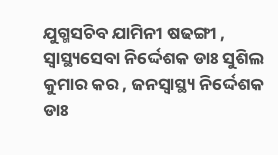ଯୁଗ୍ମସଚିବ ଯାମିନୀ ଷଢଙ୍ଗୀ , ସ୍ୱାସ୍ଥ୍ୟସେବା ନିର୍ଦ୍ଦେଶକ ଡାଃ ସୁଶିଲ କୁମାର କର , ଜନସ୍ୱାସ୍ଥ୍ୟ ନିର୍ଦ୍ଦେଶକ ଡାଃ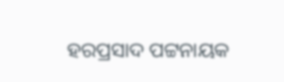ହରପ୍ରସାଦ ପଟ୍ଟନାୟକ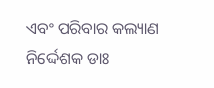ଏବଂ ପରିବାର କଲ୍ୟାଣ ନିର୍ଦ୍ଦେଶକ ଡାଃ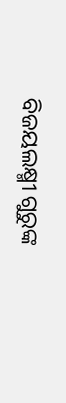ବିଜୟଲକ୍ଷ୍ମୀ ଗୁରୁଙ୍କ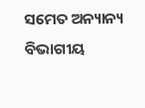ସମେତ ଅନ୍ୟାନ୍ୟ ବିଭାଗୀୟ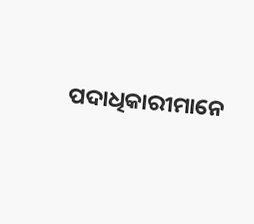ପଦାଧିକାରୀମାନେ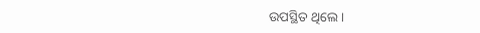ଉପସ୍ଥିତ ଥିଲେ ।